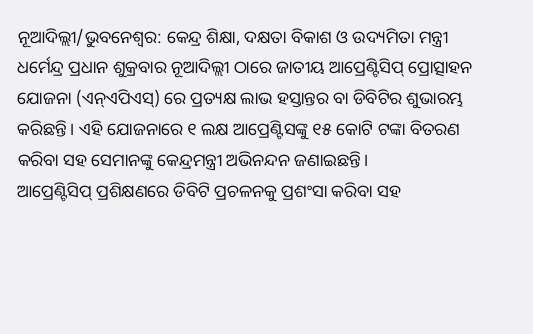ନୂଆଦିଲ୍ଲୀ/ଭୁବନେଶ୍ୱର: କେନ୍ଦ୍ର ଶିକ୍ଷା, ଦକ୍ଷତା ବିକାଶ ଓ ଉଦ୍ୟମିତା ମନ୍ତ୍ରୀ ଧର୍ମେନ୍ଦ୍ର ପ୍ରଧାନ ଶୁକ୍ରବାର ନୂଆଦିଲ୍ଲୀ ଠାରେ ଜାତୀୟ ଆପ୍ରେଣ୍ଟିସିପ୍ ପ୍ରୋତ୍ସାହନ ଯୋଜନା (ଏନ୍ଏପିଏସ୍) ରେ ପ୍ରତ୍ୟକ୍ଷ ଲାଭ ହସ୍ତାନ୍ତର ବା ଡିବିଟିର ଶୁଭାରମ୍ଭ କରିଛନ୍ତି। ଏହି ଯୋଜନାରେ ୧ ଲକ୍ଷ ଆପ୍ରେଣ୍ଟିସଙ୍କୁ ୧୫ କୋଟି ଟଙ୍କା ବିତରଣ କରିବା ସହ ସେମାନଙ୍କୁ କେନ୍ଦ୍ରମନ୍ତ୍ରୀ ଅଭିନନ୍ଦନ ଜଣାଇଛନ୍ତି।
ଆପ୍ରେଣ୍ଟିସିପ୍ ପ୍ରଶିକ୍ଷଣରେ ଡିବିଟି ପ୍ରଚଳନକୁ ପ୍ରଶଂସା କରିବା ସହ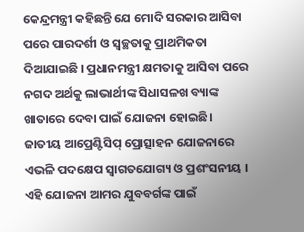କେନ୍ଦ୍ରମନ୍ତ୍ରୀ କହିଛନ୍ତି ଯେ ମୋଦି ସରକାର ଆସିବା ପରେ ପାରଦର୍ଶୀ ଓ ସ୍ୱଚ୍ଛତାକୁ ପ୍ରାଥମିକତା ଦିଆଯାଇଛି । ପ୍ରଧାନମନ୍ତ୍ରୀ କ୍ଷମତାକୁ ଆସିବା ପରେ ନଗଦ ଅର୍ଥକୁ ଲାଭାର୍ଥୀଙ୍କ ସିଧାସଳଖ ବ୍ୟାଙ୍କ ଖାତାରେ ଦେବା ପାଇଁ ଯୋଜନା ହୋଇଛି। ଜାତୀୟ ଆପ୍ରେଣ୍ଟିସିପ୍ ପ୍ରୋତ୍ସାହନ ଯୋଜନାରେ ଏଭଳି ପଦକ୍ଷେପ ସ୍ୱାଗତଯୋଗ୍ୟ ଓ ପ୍ରଶଂସନୀୟ । ଏହି ଯୋଜନା ଆମର ଯୁବବର୍ଗଙ୍କ ପାଇଁ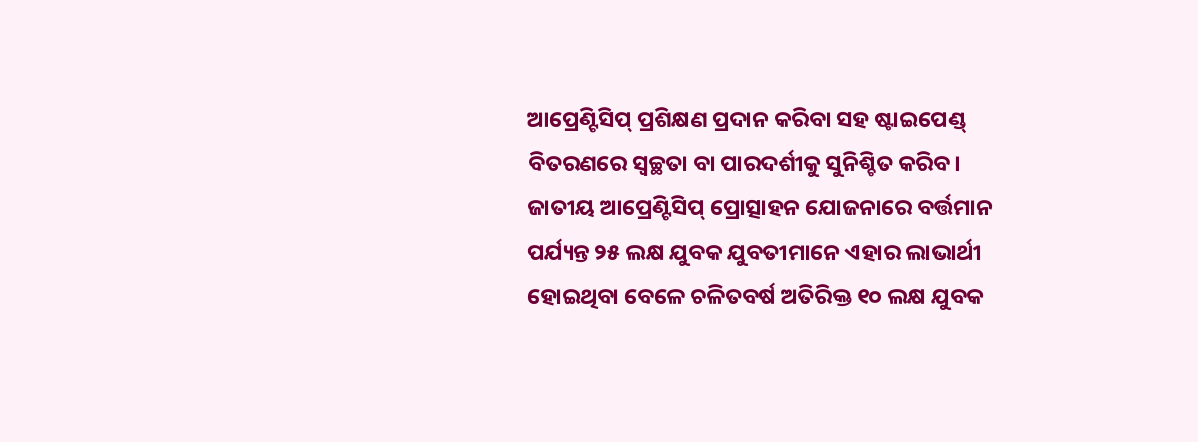ଆପ୍ରେଣ୍ଟିସିପ୍ ପ୍ରଶିକ୍ଷଣ ପ୍ରଦାନ କରିବା ସହ ଷ୍ଟାଇପେଣ୍ଡ୍ ବିତରଣରେ ସ୍ୱଚ୍ଛତା ବା ପାରଦର୍ଶୀକୁ ସୁନିଶ୍ଚିତ କରିବ। ଜାତୀୟ ଆପ୍ରେଣ୍ଟିସିପ୍ ପ୍ରୋତ୍ସାହନ ଯୋଜନାରେ ବର୍ତ୍ତମାନ ପର୍ଯ୍ୟନ୍ତ ୨୫ ଲକ୍ଷ ଯୁବକ ଯୁବତୀମାନେ ଏହାର ଲାଭାର୍ଥୀ ହୋଇଥିବା ବେଳେ ଚଳିତବର୍ଷ ଅତିରିକ୍ତ ୧୦ ଲକ୍ଷ ଯୁବକ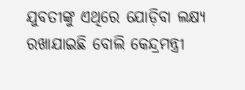ଯୁବତୀଙ୍କୁ ଏଥିରେ ଯୋଡ଼ିବା ଲକ୍ଷ୍ୟ ରଖାଯାଇଛି ବୋଲି କେନ୍ଦ୍ରମନ୍ତ୍ରୀ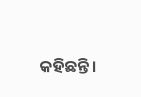କହିଛନ୍ତି।